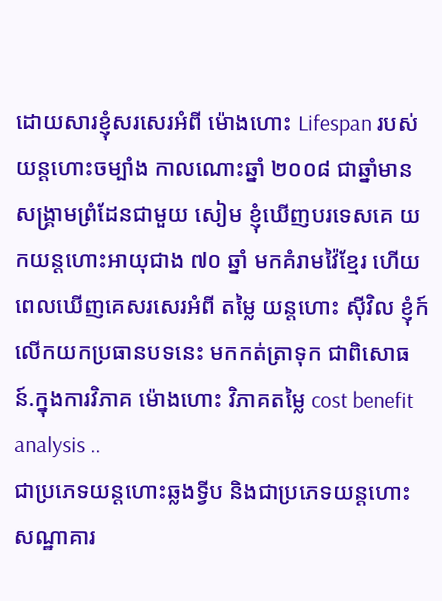ដោយសារខ្ញុំសរសេរអំពី ម៉ោងហោះ Lifespan របស់យន្តហោះចម្បាំង កាលណោះឆ្នាំ ២០០៨ ជាឆ្នាំមានសង្រ្គាមព្រំដែនជាមួយ សៀម ខ្ញុំឃើញបរទេសគេ យកយន្តហោះអាយុជាង ៧០ ឆ្នាំ មកគំរាមវ៉ៃខ្មែរ ហើយ ពេលឃើញគេសរសេរអំពី តម្លៃ យន្តហោះ ស៊ីវិល ខ្ញុំក៍លើកយកប្រធានបទនេះ មកកត់ត្រាទុក ជាពិសោធន៍.ក្នុងការវិភាគ ម៉ោងហោះ វិភាគតម្លៃ cost benefit analysis ..
ជាប្រភេទយន្តហោះឆ្លងទ្វីប និងជាប្រភេទយន្តហោះសណ្ឋាគារ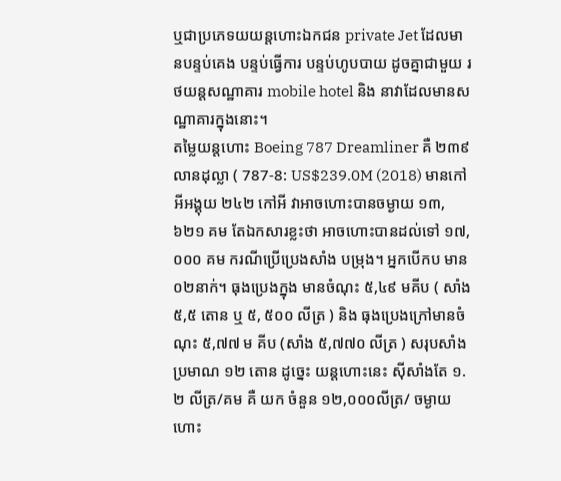ឬជាប្រភេទយយន្តហោះឯកជន private Jet ដែលមានបន្ទប់គេង បន្ទប់ធ្វើការ បន្ទប់ហូបបាយ ដូចគ្នាជាមួយ រថយន្តសណ្ឋាគារ mobile hotel និង នាវាដែលមានសណ្ឋាគារក្នុងនោះ។
តម្លៃយន្តហោះ Boeing 787 Dreamliner គឺ ២៣៩ លានដុល្លា ( 787-8: US$239.0M (2018) មានកៅអីអង្គុយ ២៤២ កៅអី វាអាចហោះបានចម្ងាយ ១៣,៦២១ គម តែឯកសារខ្លះថា អាចហោះបានដល់ទៅ ១៧,០០០ គម ករណីប្រើប្រេងសាំង បម្រុង។ អ្នកបើកប មាន ០២នាក់។ ធុងប្រេងក្នុង មានចំណុះ ៥,៤៩ មគីប ( សាំង ៥,៥ តោន ឬ ៥, ៥០០ លីត្រ ) និង ធុងប្រេងក្រៅមានចំណុះ ៥,៧៧ ម គីប (សាំង ៥,៧៧០ លីត្រ ) សរុបសាំង ប្រមាណ ១២ តោន ដូច្នេះ យន្តហោះនេះ ស៊ីសាំងតែ ១.២ លីត្រ/គម គឺ យក ចំនួន ១២,០០០លីត្រ/ ចម្ងាយហោះ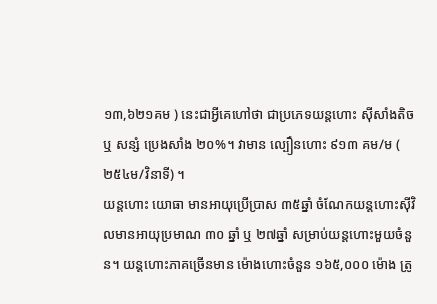១៣,៦២១គម ) នេះជាអ្វីគេហៅថា ជាប្រភេទយន្តហោះ ស៊ីសាំងតិច ឬ សន្សំ ប្រេងសាំង ២០%។ វាមាន ល្បឿនហោះ ៩១៣ គម/ម ( ២៥៤ម/វិនាទី) ។
យន្តហោះ យោធា មានអាយុប្រើប្រាស ៣៥ឆ្នាំ ចំណែកយន្តហោះស៊ីវិលមានអាយុប្រមាណ ៣០ ឆ្នាំ ឬ ២៧ឆ្នាំ សម្រាប់យន្តហោះមួយចំនួន។ យន្តហោះភាគច្រើនមាន ម៉ោងហោះចំនួន ១៦៥,០០០ ម៉ោង ត្រូ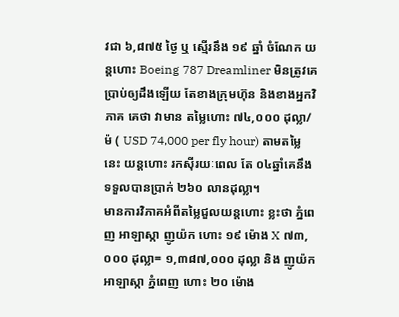វជា ៦,៨៧៥ ថ្ងៃ ឬ ស្មើរនឹង ១៩ ឆ្នាំ ចំណែក យន្តហោះ Boeing 787 Dreamliner មិនត្រូវគេប្រាប់ឲ្យដឹងឡើយ តែខាងក្រុមហ៊ុន និងខាងអ្នកវិភាគ គេថា វាមាន តម្លៃហោះ ៧៤,០០០ ដុល្លា/ម៉ ( USD 74,000 per fly hour) តាមតម្លៃនេះ យន្តហោះ រកស៊ីរយៈពេល តែ ០៤ឆ្នាំគេនឹងទទួលបានប្រាក់ ២៦០ លានដុល្លា។
មានការវិភាគអំពីតម្លៃជួលយន្តហោះ ខ្លះថា ភ្នំពេញ អាឡាស្កា ញូយ៉ក ហោះ ១៩ ម៉ោង X ៧៣,០០០ ដុល្លា= ១,៣៨៧,០០០ ដុល្លា និង ញូយ៉ក អាឡាស្កា ភ្នំពេញ ហោះ ២០ ម៉ោង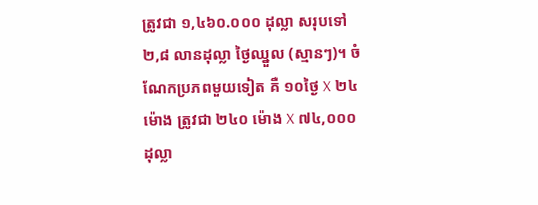ត្រូវជា ១,៤៦០.០០០ ដុល្លា សរុបទៅ ២,៨ លានដុល្លា ថ្ងៃឈ្នួល (ស្មានៗ)។ ចំណែកប្រភពមួយទៀត គឺ ១០ថ្ងៃ X ២៤ ម៉ោង ត្រូវជា ២៤០ ម៉ោង X ៧៤,០០០ ដុល្លា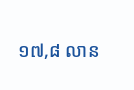១៧,៨ លាន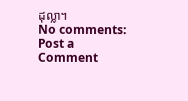ដុល្លា។
No comments:
Post a Comment